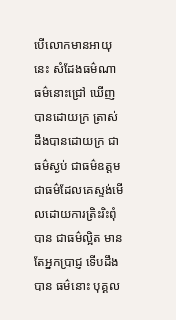បើលោកមានអាយុនេះ សំដែងធម៌ណា ធម៌នោះជ្រៅ ឃើញបានដោយក្រ ត្រាស់ដឹងបានដោយក្រ ជាធម៌ស្ងប់ ជាធម៌ឧត្តម ជាធម៌ដែលគេស្ទង់មើលដោយការត្រិះរិះពុំបាន ជាធម៌ល្អិត មានតែអ្នកប្រាជ្ញ ទើបដឹងបាន ធម៌នោះ បុគ្គល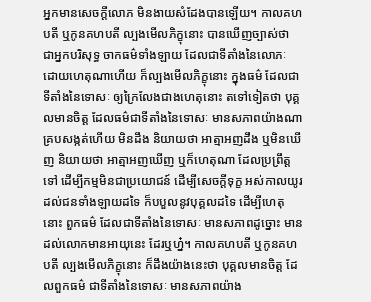អ្នកមានសេចក្តីលោភ មិនងាយសំដែងបានឡើយ។ កាលគហបតី ឬកូនគហបតី ល្បងមើលភិក្ខុនោះ បានឃើញច្បាស់ថា ជាអ្នកបរិសុទ្ធ ចាកធម៌ទាំងឡាយ ដែលជាទីតាំងនៃលោភៈ ដោយហេតុណាហើយ ក៏ល្បងមើលភិក្ខុនោះ ក្នុងធម៌ ដែលជាទីតាំងនៃទោសៈ ឲ្យក្រៃលែងជាងហេតុនោះ តទៅទៀតថា បុគ្គលមានចិត្ត ដែលធម៌ជាទីតាំងនៃទោសៈ មានសភាពយ៉ាងណា គ្របសង្កត់ហើយ មិនដឹង និយាយថា អាត្មាអញដឹង ឬមិនឃើញ និយាយថា អាត្មាអញឃើញ ឬក៏ហេតុណា ដែលប្រព្រឹត្តទៅ ដើម្បីកម្មមិនជាប្រយោជន៍ ដើម្បីសេចក្តីទុក្ខ អស់កាលយូរ ដល់ជនទាំងឡាយដទៃ ក៏បបួលនូវបុគ្គលដទៃ ដើម្បីហេតុនោះ ពួកធម៌ ដែលជាទីតាំងនៃទោសៈ មានសភាពដូច្នោះ មានដល់លោកមានអាយុនេះ ដែរឬហ្ន៎។ កាលគហបតី ឬកូនគហបតី ល្បងមើលភិក្ខុនោះ ក៏ដឹងយ៉ាងនេះថា បុគ្គលមានចិត្ត ដែលពួកធម៌ ជាទីតាំងនៃទោសៈ មានសភាពយ៉ាង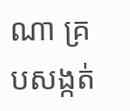ណា គ្របសង្កត់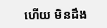ហើយ មិនដឹង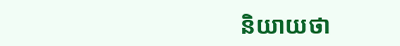និយាយថា